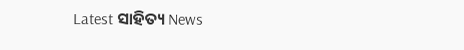Latest ସାହିତ୍ୟ News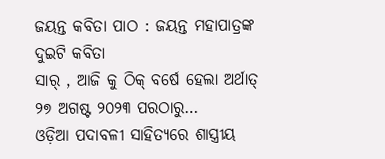ଜୟନ୍ତ କବିତା ପାଠ : ଜୟନ୍ତ ମହାପାତ୍ରଙ୍କ ଦୁଇଟି କବିତା
ସାର୍ , ଆଜି କୁ ଠିକ୍ ବର୍ଷେ ହେଲା ଅର୍ଥାତ୍ ୨୭ ଅଗଷ୍ଟ ୨୦୨୩ ପରଠାରୁ…
ଓଡ଼ିଆ ପଦାବଳୀ ସାହିତ୍ୟରେ ଶାସ୍ତ୍ରୀୟ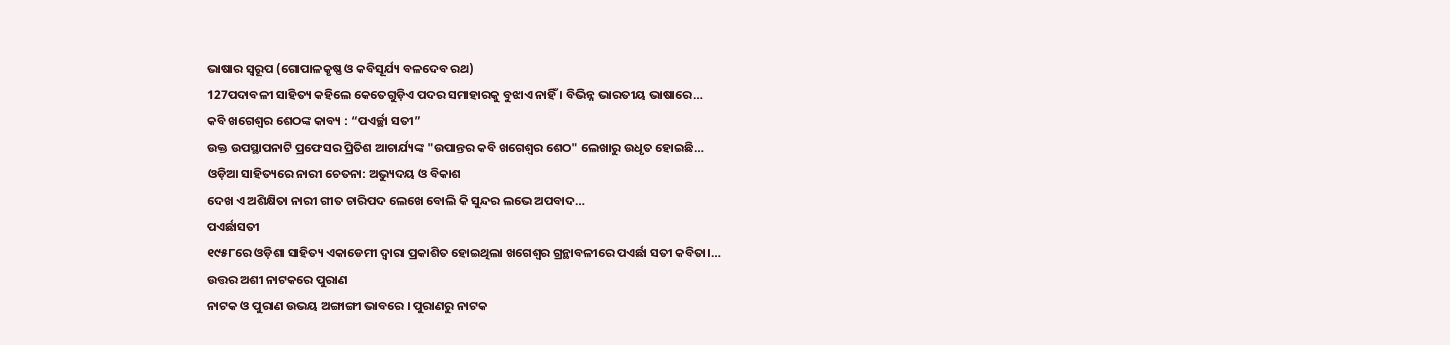ଭାଷାର ସ୍ୱରୂପ (ଗୋପାଳକୃଷ୍ଣ ଓ କବିସୂର୍ଯ୍ୟ ବଳଦେବ ରଥ)
127ପଦାବଳୀ ସାହିତ୍ୟ କହିଲେ କେତେଗୁଡ଼ିଏ ପଦର ସମାହାରକୁ ବୁଝାଏ ନାହିଁ । ବିଭିନ୍ନ ଭାରତୀୟ ଭାଷାରେ…
କବି ଖଗେଶ୍ୱର ଶେଠଙ୍କ କାବ୍ୟ : “ପଏର୍ଚ୍ଛା ସତୀ”
ଉକ୍ତ ଉପସ୍ଥାପନାଟି ପ୍ରଫେସର ପ୍ରିତିଶ ଆଚାର୍ଯ୍ୟଙ୍କ "ଉପାନ୍ତର କବି ଖଗେଶ୍ୱର ଶେଠ" ଲେଖାରୁ ଉଧୃତ ହୋଇଛି…
ଓଡ଼ିଆ ସାହିତ୍ୟରେ ନାରୀ ଚେତନା: ଅଭ୍ୟୁଦୟ ଓ ବିକାଶ
ଦେଖ ଏ ଅଶିକ୍ଷିତା ନାରୀ ଗୀତ ଚାରିପଦ ଲେଖେ ବୋଲି କି ସୁନ୍ଦର ଲଭେ ଅପବାଦ…
ପଏର୍ଛାସତୀ
୧୯୫୮ରେ ଓଡ଼ିଶା ସାହିତ୍ୟ ଏକାଡେମୀ ଦ୍ୱାରା ପ୍ରକାଶିତ ହୋଇଥିଲା ଖଗେଶ୍ୱର ଗ୍ରନ୍ଥାବଳୀରେ ପଏର୍ଛା ସତୀ କବିତା।…
ଉତ୍ତର ଅଶୀ ନାଟକରେ ପୁରାଣ
ନାଟକ ଓ ପୁରାଣ ଉଭୟ ଅଙ୍ଗାଙ୍ଗୀ ଭାବରେ । ପୁରାଣରୁ ନାଟକ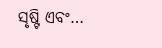ସୃଷ୍ଟି ଏବଂ…